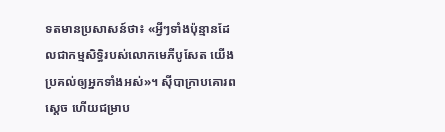ទតមានប្រសាសន៍ថា៖ «អ្វីៗទាំងប៉ុន្មានដែលជាកម្មសិទ្ធិរបស់លោកមេភីបូសែត យើងប្រគល់ឲ្យអ្នកទាំងអស់»។ ស៊ីបាក្រាបគោរពស្តេច ហើយជម្រាប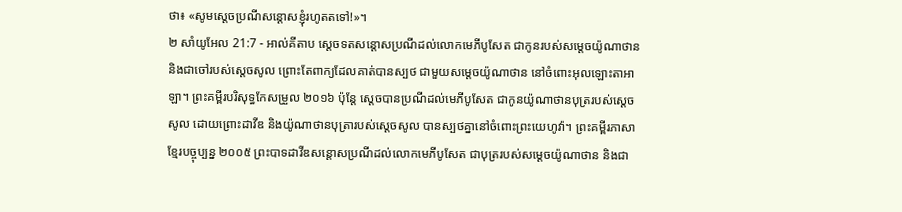ថា៖ «សូមស្តេចប្រណីសន្តោសខ្ញុំរហូតតទៅ!»។
២ សាំយូអែល 21:7 - អាល់គីតាប ស្តេចទតសន្តោសប្រណីដល់លោកមេភីបូសែត ជាកូនរបស់សម្តេចយ៉ូណាថាន និងជាចៅរបស់ស្តេចសូល ព្រោះតែពាក្យដែលគាត់បានស្បថ ជាមួយសម្តេចយ៉ូណាថាន នៅចំពោះអុលឡោះតាអាឡា។ ព្រះគម្ពីរបរិសុទ្ធកែសម្រួល ២០១៦ ប៉ុន្តែ ស្តេចបានប្រណីដល់មេភីបូសែត ជាកូនយ៉ូណាថានបុត្ររបស់ស្ដេចសូល ដោយព្រោះដាវីឌ និងយ៉ូណាថានបុត្រារបស់ស្ដេចសូល បានស្បថគ្នានៅចំពោះព្រះយេហូវ៉ា។ ព្រះគម្ពីរភាសាខ្មែរបច្ចុប្បន្ន ២០០៥ ព្រះបាទដាវីឌសន្ដោសប្រណីដល់លោកមេភីបូសែត ជាបុត្ររបស់សម្ដេចយ៉ូណាថាន និងជា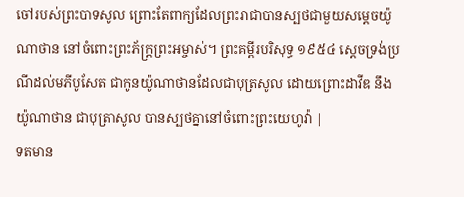ចៅរបស់ព្រះបាទសូល ព្រោះតែពាក្យដែលព្រះរាជាបានស្បថជាមួយសម្ដេចយ៉ូណាថាន នៅចំពោះព្រះភ័ក្ត្រព្រះអម្ចាស់។ ព្រះគម្ពីរបរិសុទ្ធ ១៩៥៤ ស្តេចទ្រង់ប្រណីដល់មភីបូសែត ជាកូនយ៉ូណាថានដែលជាបុត្រសូល ដោយព្រោះដាវីឌ នឹងយ៉ូណាថាន ជាបុត្រាសូល បានស្បថគ្នានៅចំពោះព្រះយេហូវ៉ា |
ទតមាន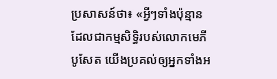ប្រសាសន៍ថា៖ «អ្វីៗទាំងប៉ុន្មានដែលជាកម្មសិទ្ធិរបស់លោកមេភីបូសែត យើងប្រគល់ឲ្យអ្នកទាំងអ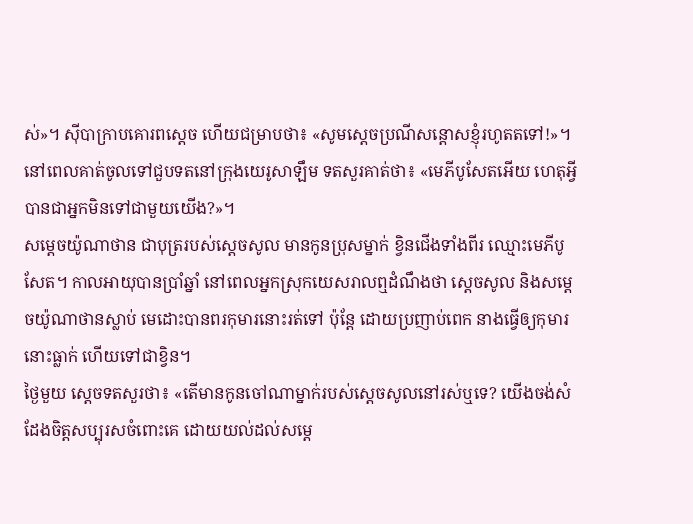ស់»។ ស៊ីបាក្រាបគោរពស្តេច ហើយជម្រាបថា៖ «សូមស្តេចប្រណីសន្តោសខ្ញុំរហូតតទៅ!»។
នៅពេលគាត់ចូលទៅជួបទតនៅក្រុងយេរូសាឡឹម ទតសួរគាត់ថា៖ «មេភីបូសែតអើយ ហេតុអ្វីបានជាអ្នកមិនទៅជាមួយយើង?»។
សម្តេចយ៉ូណាថាន ជាបុត្ររបស់ស្តេចសូល មានកូនប្រុសម្នាក់ ខ្វិនជើងទាំងពីរ ឈ្មោះមេភីបូសែត។ កាលអាយុបានប្រាំឆ្នាំ នៅពេលអ្នកស្រុកយេសរាលឮដំណឹងថា ស្តេចសូល និងសម្តេចយ៉ូណាថានស្លាប់ មេដោះបានពរកុមារនោះរត់ទៅ ប៉ុន្តែ ដោយប្រញាប់ពេក នាងធ្វើឲ្យកុមារនោះធ្លាក់ ហើយទៅជាខ្វិន។
ថ្ងៃមួយ ស្តេចទតសួរថា៖ «តើមានកូនចៅណាម្នាក់របស់ស្តេចសូលនៅរស់ឬទេ? យើងចង់សំដែងចិត្តសប្បុរសចំពោះគេ ដោយយល់ដល់សម្តេ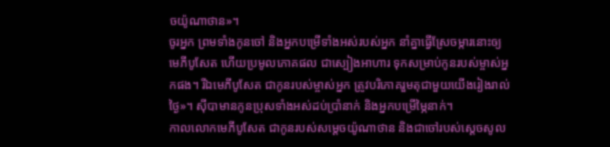ចយ៉ូណាថាន»។
ចូរអ្នក ព្រមទាំងកូនចៅ និងអ្នកបម្រើទាំងអស់របស់អ្នក នាំគ្នាធ្វើស្រែចម្ការនោះឲ្យមេភីបូសែត ហើយប្រមូលភោគផល ជាស្បៀងអាហារ ទុកសម្រាប់កូនរបស់ម្ចាស់អ្នកផង។ រីឯមេភីបូសែត ជាកូនរបស់ម្ចាស់អ្នក ត្រូវបរិភោគរួមតុជាមួយយើងរៀងរាល់ថ្ងៃ»។ ស៊ីបាមានកូនប្រុសទាំងអស់ដប់ប្រាំនាក់ និងអ្នកបម្រើម្ភៃនាក់។
កាលលោកមេភីបូសែត ជាកូនរបស់សម្តេចយ៉ូណាថាន និងជាចៅរបស់ស្តេចសូល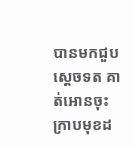បានមកជួបស្តេចទត គាត់អោនចុះ ក្រាបមុខដ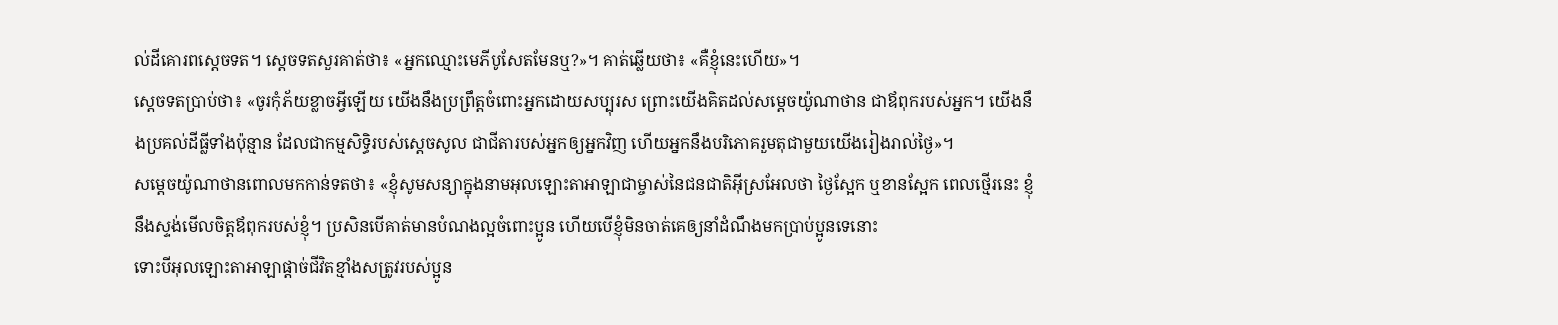ល់ដីគោរពស្តេចទត។ ស្តេចទតសួរគាត់ថា៖ «អ្នកឈ្មោះមេភីបូសែតមែនឬ?»។ គាត់ឆ្លើយថា៖ «គឺខ្ញុំនេះហើយ»។
ស្តេចទតប្រាប់ថា៖ «ចូរកុំភ័យខ្លាចអ្វីឡើយ យើងនឹងប្រព្រឹត្តចំពោះអ្នកដោយសប្បុរស ព្រោះយើងគិតដល់សម្តេចយ៉ូណាថាន ជាឪពុករបស់អ្នក។ យើងនឹងប្រគល់ដីធ្លីទាំងប៉ុន្មាន ដែលជាកម្មសិទ្ធិរបស់ស្តេចសូល ជាជីតារបស់អ្នកឲ្យអ្នកវិញ ហើយអ្នកនឹងបរិភោគរួមតុជាមួយយើងរៀងរាល់ថ្ងៃ»។
សម្តេចយ៉ូណាថានពោលមកកាន់ទតថា៖ «ខ្ញុំសូមសន្យាក្នុងនាមអុលឡោះតាអាឡាជាម្ចាស់នៃជនជាតិអ៊ីស្រអែលថា ថ្ងៃស្អែក ឬខានស្អែក ពេលថ្មើរនេះ ខ្ញុំនឹងស្ទង់មើលចិត្តឪពុករបស់ខ្ញុំ។ ប្រសិនបើគាត់មានបំណងល្អចំពោះប្អូន ហើយបើខ្ញុំមិនចាត់គេឲ្យនាំដំណឹងមកប្រាប់ប្អូនទេនោះ
ទោះបីអុលឡោះតាអាឡាផ្តាច់ជីវិតខ្មាំងសត្រូវរបស់ប្អូន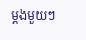ម្តងមួយៗ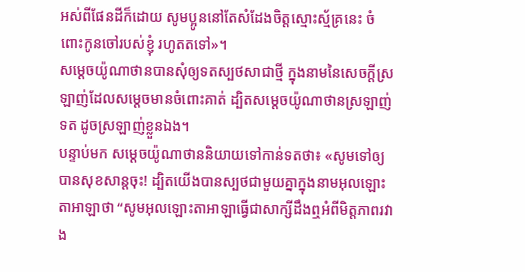អស់ពីផែនដីក៏ដោយ សូមប្អូននៅតែសំដែងចិត្តស្មោះស្ម័គ្រនេះ ចំពោះកូនចៅរបស់ខ្ញុំ រហូតតទៅ»។
សម្តេចយ៉ូណាថានបានសុំឲ្យទតស្បថសាជាថ្មី ក្នុងនាមនៃសេចក្តីស្រឡាញ់ដែលសម្តេចមានចំពោះគាត់ ដ្បិតសម្តេចយ៉ូណាថានស្រឡាញ់ទត ដូចស្រឡាញ់ខ្លួនឯង។
បន្ទាប់មក សម្តេចយ៉ូណាថាននិយាយទៅកាន់ទតថា៖ «សូមទៅឲ្យបានសុខសាន្តចុះ! ដ្បិតយើងបានស្បថជាមួយគ្នាក្នុងនាមអុលឡោះតាអាឡាថា “សូមអុលឡោះតាអាឡាធ្វើជាសាក្សីដឹងឮអំពីមិត្តភាពរវាង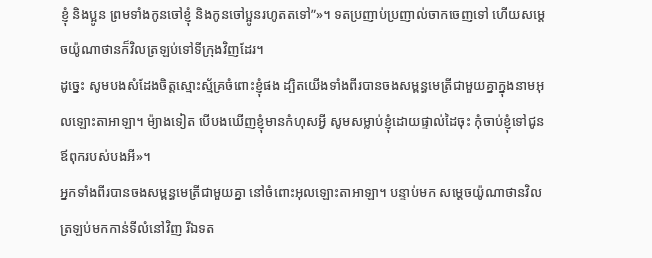ខ្ញុំ និងប្អូន ព្រមទាំងកូនចៅខ្ញុំ និងកូនចៅប្អូនរហូតតទៅ”»។ ទតប្រញាប់ប្រញាល់ចាកចេញទៅ ហើយសម្តេចយ៉ូណាថានក៏វិលត្រឡប់ទៅទីក្រុងវិញដែរ។
ដូច្នេះ សូមបងសំដែងចិត្តស្មោះស្ម័គ្រចំពោះខ្ញុំផង ដ្បិតយើងទាំងពីរបានចងសម្ពន្ធមេត្រីជាមួយគ្នាក្នុងនាមអុលឡោះតាអាឡា។ ម៉្យាងទៀត បើបងឃើញខ្ញុំមានកំហុសអ្វី សូមសម្លាប់ខ្ញុំដោយផ្ទាល់ដៃចុះ កុំចាប់ខ្ញុំទៅជូនឪពុករបស់បងអី»។
អ្នកទាំងពីរបានចងសម្ពន្ធមេត្រីជាមួយគ្នា នៅចំពោះអុលឡោះតាអាឡា។ បន្ទាប់មក សម្តេចយ៉ូណាថានវិលត្រឡប់មកកាន់ទីលំនៅវិញ រីឯទត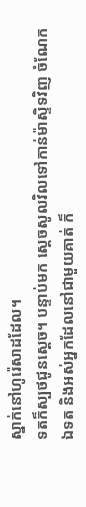ស្នាក់នៅហូរ៉េសាដដែល។
ទតក៏ស្បថជូនស្តេច។ បន្ទាប់មក ស្តេចសូលវិលទៅកាន់ម៉ាស្ទិទវិញ ចំណែកឯទត និងអស់អ្នកដែលនៅជាមួយគាត់ ក៏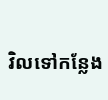វិលទៅកន្លែង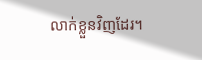លាក់ខ្លួនវិញដែរ។